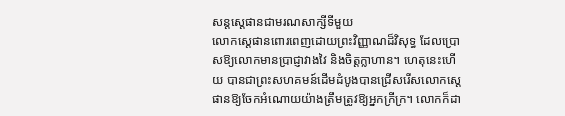សន្ដស្ដេផានជាមរណសាក្សីទីមួយ
លោកស្តេផានពោរពេញដោយព្រះវិញ្ញាណដ៏វិសុទ្ធ ដែលប្រោសឱ្យលោកមានប្រាជ្ញាវាងវៃ និងចិត្តក្លាហាន។ ហេតុនេះហើយ បានជាព្រះសហគមន៍ដើមដំបូងបានជ្រើសរើសលោកស្តេផានឱ្យចែកអំណោយយ៉ាងត្រឹមត្រូវឱ្យអ្នកក្រីក្រ។ លោកក៏ដា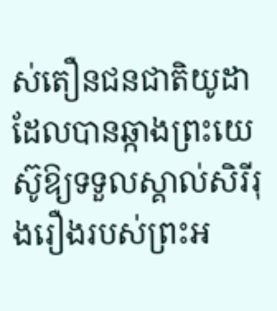ស់តឿនជនជាតិយូដាដែលបានឆ្កាងព្រះយេស៊ូឱ្យទទួលស្គាល់សិរីរុងរឿងរបស់ព្រះអ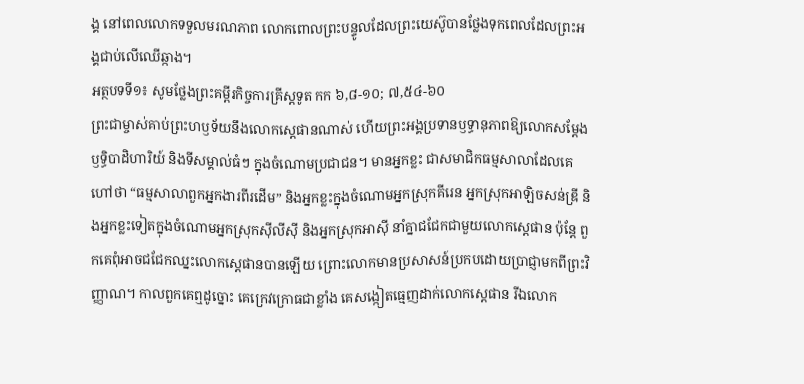ង្គ នៅពេលលោកទទួលមរណភាព លោកពោលព្រះបន្ទូលដែលព្រះយេស៊ូបានថ្លែងទុកពេលដែលព្រះអង្គជាប់លើឈើឆ្កាង។
អត្ថបទទី១៖ សូមថ្លែងព្រះគម្ពីរកិច្ចការគ្រីស្តទូត កក ៦,៨-១០; ៧,៥៤-៦០
ព្រះជាម្ចាស់គាប់ព្រះហឫទ័យនឹងលោកស្តេផានណាស់ ហើយព្រះអង្គប្រទានឫទ្ធានុភាពឱ្យលោកសម្តែងឫទ្ធិបាដិហារិយ៍ និងទីសម្គាល់ធំៗ ក្នុងចំណោមប្រជាជន។ មានអ្នកខ្លះ ជាសមាជិកធម្មសាលាដែលគេហៅថា “ធម្មសាលាពួកអ្នកងារពីរដើម” និងអ្នកខ្លះក្នុងចំណោមអ្នកស្រុកគីរេន អ្នកស្រុកអាឡិចសន់ឌ្រី និងអ្នកខ្លះទៀតក្នុងចំណោមអ្នកស្រុកស៊ីលីស៊ី និងអ្នកស្រុកអាស៊ី នាំគ្នាជជែកជាមួយលោកស្តេផាន ប៉ុន្តែ ពួកគេពុំអាចជជែកឈ្នះលោកស្តេផានបានឡើយ ព្រោះលោកមានប្រសាសន៍ប្រកបដោយប្រាជ្ញាមកពីព្រះវិញ្ញាណ។ កាលពួកគេឮដូច្នោះ គេក្រេវក្រោធជាខ្លាំង គេសង្កៀតធ្មេញដាក់លោកស្តេផាន រីឯលោក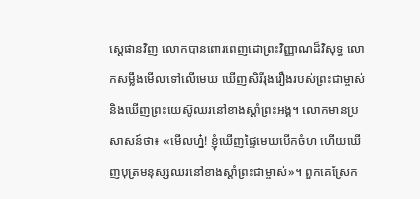ស្តេផានវិញ លោកបានពោរពេញដោព្រះវិញ្ញាណដ៏វិសុទ្ធ លោកសម្លឹងមើលទៅលើមេឃ ឃើញសិរីរុងរឿងរបស់ព្រះជាម្ចាស់ និងឃើញព្រះយេស៊ូឈរនៅខាងស្តាំព្រះអង្គ។ លោកមានប្រសាសន៍ថា៖ «មើលហ្ន៎! ខ្ញុំឃើញផ្ទៃមេឃបើកចំហ ហើយឃើញបុត្រមនុស្សឈរនៅខាងស្តាំព្រះជាម្ចាស់»។ ពួកគេស្រែក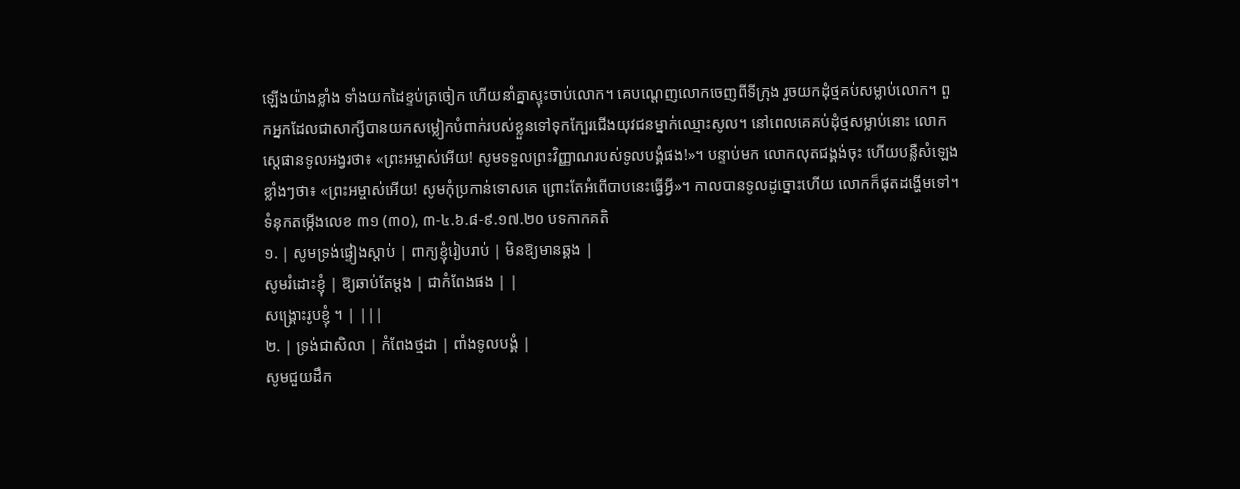ឡើងយ៉ាងខ្លាំង ទាំងយកដៃខ្ទប់ត្រចៀក ហើយនាំគ្នាស្ទុះចាប់លោក។ គេបណ្តេញលោកចេញពីទីក្រុង រួចយកដុំថ្មគប់សម្លាប់លោក។ ពួកអ្នកដែលជាសាក្សីបានយកសម្លៀកបំពាក់របស់ខ្លួនទៅទុកក្បែរជើងយុវជនម្នាក់ឈ្មោះសូល។ នៅពេលគេគប់ដុំថ្មសម្លាប់នោះ លោកស្តេផានទូលអង្វរថា៖ «ព្រះអម្ចាស់អើយ! សូមទទួលព្រះវិញ្ញាណរបស់ទូលបង្គំផង!»។ បន្ទាប់មក លោកលុតជង្គង់ចុះ ហើយបន្លឺសំឡេងខ្លាំងៗថា៖ «ព្រះអម្ចាស់អើយ! សូមកុំប្រកាន់ទោសគេ ព្រោះតែអំពើបាបនេះធ្វើអ្វី»។ កាលបានទូលដូច្នោះហើយ លោកក៏ផុតដង្ហើមទៅ។
ទំនុកតម្កើងលេខ ៣១ (៣០), ៣-៤.៦.៨-៩.១៧.២០ បទកាកគតិ
១. | សូមទ្រង់ផ្ទៀងស្តាប់ | ពាក្យខ្ញុំរៀបរាប់ | មិនឱ្យមានឆ្គង |
សូមរំដោះខ្ញុំ | ឱ្យឆាប់តែម្តង | ជាកំពែងផង | |
សង្គ្រោះរូបខ្ញុំ ។ | |||
២. | ទ្រង់ជាសិលា | កំពែងថ្មដា | ពាំងទូលបង្គំ |
សូមជួយដឹក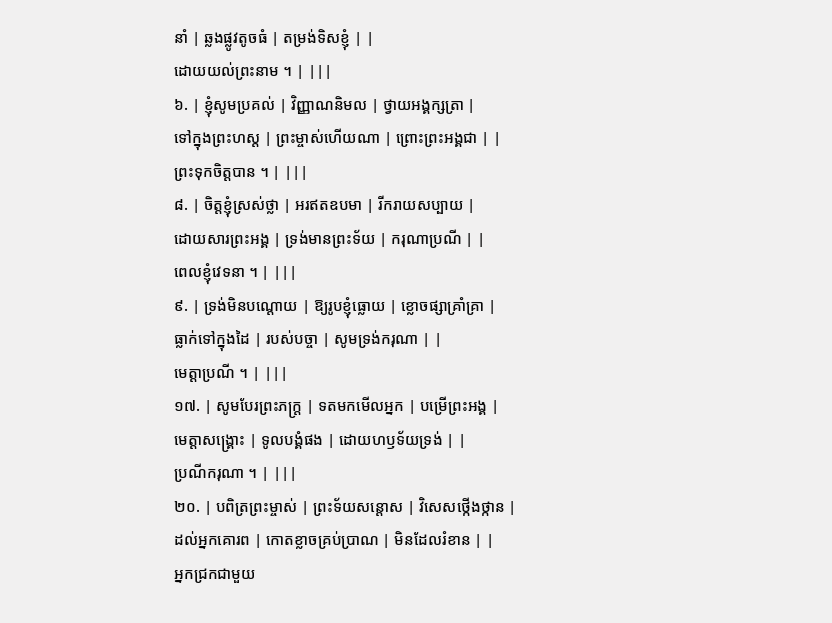នាំ | ឆ្លងផ្លូវតូចធំ | តម្រង់ទិសខ្ញុំ | |
ដោយយល់ព្រះនាម ។ | |||
៦. | ខ្ញុំសូមប្រគល់ | វិញ្ញាណនិមល | ថ្វាយអង្គក្សត្រា |
ទៅក្នុងព្រះហស្ត | ព្រះម្ចាស់ហើយណា | ព្រោះព្រះអង្គជា | |
ព្រះទុកចិត្តបាន ។ | |||
៨. | ចិត្តខ្ញុំស្រស់ថ្លា | អរឥតឧបមា | រីករាយសប្បាយ |
ដោយសារព្រះអង្គ | ទ្រង់មានព្រះទ័យ | ករុណាប្រណី | |
ពេលខ្ញុំវេទនា ។ | |||
៩. | ទ្រង់មិនបណ្តោយ | ឱ្យរូបខ្ញុំធ្លោយ | ខ្លោចផ្សាគ្រាំគ្រា |
ធ្លាក់ទៅក្នុងដៃ | របស់បច្ចា | សូមទ្រង់ករុណា | |
មេត្តាប្រណី ។ | |||
១៧. | សូមបែរព្រះភក្ត្រ | ទតមកមើលអ្នក | បម្រើព្រះអង្គ |
មេត្តាសង្គ្រោះ | ទូលបង្គំផង | ដោយហឫទ័យទ្រង់ | |
ប្រណីករុណា ។ | |||
២០. | បពិត្រព្រះម្ចាស់ | ព្រះទ័យសន្តោស | វិសេសថ្កើងថ្កាន |
ដល់អ្នកគោរព | កោតខ្លាចគ្រប់ប្រាណ | មិនដែលរំខាន | |
អ្នកជ្រកជាមួយ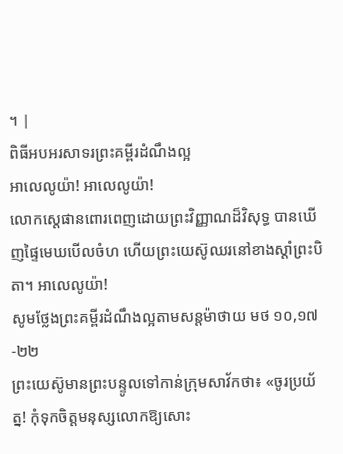។ |
ពិធីអបអរសាទរព្រះគម្ពីរដំណឹងល្អ
អាលេលូយ៉ា! អាលេលូយ៉ា!
លោកស្តេផានពោរពេញដោយព្រះវិញ្ញាណដ៏វិសុទ្ធ បានឃើញផ្ទៃមេឃបើលចំហ ហើយព្រះយេស៊ូឈរនៅខាងស្តាំព្រះបិតា។ អាលេលូយ៉ា!
សូមថ្លែងព្រះគម្ពីរដំណឹងល្អតាមសន្តម៉ាថាយ មថ ១០,១៧-២២
ព្រះយេស៊ូមានព្រះបន្ទូលទៅកាន់ក្រុមសាវ័កថា៖ «ចូរប្រយ័ត្ន! កុំទុកចិត្តមនុស្សលោកឱ្យសោះ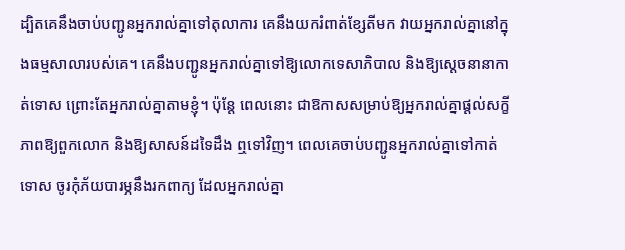ដ្បិតគេនឹងចាប់បញ្ជូនអ្នករាល់គ្នាទៅតុលាការ គេនឹងយករំពាត់ខ្សែតីមក វាយអ្នករាល់គ្នានៅក្នុងធម្មសាលារបស់គេ។ គេនឹងបញ្ជូនអ្នករាល់គ្នាទៅឱ្យលោកទេសាភិបាល និងឱ្យស្តេចនានាកាត់ទោស ព្រោះតែអ្នករាល់គ្នាតាមខ្ញុំ។ ប៉ុន្តែ ពេលនោះ ជាឱកាសសម្រាប់ឱ្យអ្នករាល់គ្នាផ្តល់សក្ខីភាពឱ្យពួកលោក និងឱ្យសាសន៍ដទៃដឹង ឮទៅវិញ។ ពេលគេចាប់បញ្ជូនអ្នករាល់គ្នាទៅកាត់ទោស ចូរកុំភ័យបារម្ភនឹងរកពាក្យ ដែលអ្នករាល់គ្នា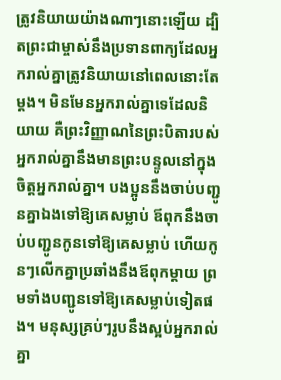ត្រូវនិយាយយ៉ាងណាៗនោះឡើយ ដ្បិតព្រះជាម្ចាស់នឹងប្រទានពាក្យដែលអ្នករាល់គ្នាត្រូវនិយាយនៅពេលនោះតែម្តង។ មិនមែនអ្នករាល់គ្នាទេដែលនិយាយ គឺព្រះវិញ្ញាណនៃព្រះបិតារបស់អ្នករាល់គ្នានឹងមានព្រះបន្ទូលនៅក្នុងចិត្តអ្នករាល់គ្នា។ បងប្អូននឹងចាប់បញ្ជូនគ្នាឯងទៅឱ្យគេសម្លាប់ ឪពុកនឹងចាប់បញ្ជូនកូនទៅឱ្យគេសម្លាប់ ហើយកូនៗលើកគ្នាប្រឆាំងនឹងឪពុកម្តាយ ព្រមទាំងបញ្ជូនទៅឱ្យគេសម្លាប់ទៀតផង។ មនុស្សគ្រប់ៗរូបនឹងស្អប់អ្នករាល់គ្នា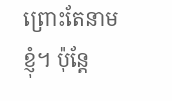ព្រោះតែនាមខ្ញុំ។ ប៉ុន្តែ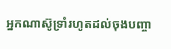អ្នកណាស៊ូទ្រាំរហូតដល់ចុងបញ្ចា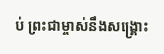ប់ ព្រះជាម្ចាស់នឹងសង្គ្រោះ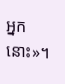អ្នកនោះ»។